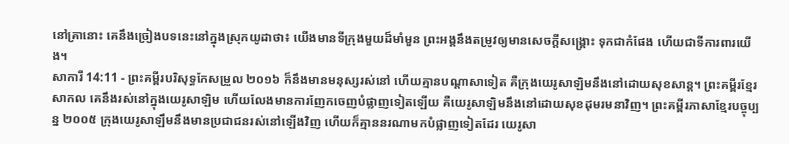នៅគ្រានោះ គេនឹងច្រៀងបទនេះនៅក្នុងស្រុកយូដាថា៖ យើងមានទីក្រុងមួយដ៏មាំមួន ព្រះអង្គនឹងតម្រូវឲ្យមានសេចក្ដីសង្គ្រោះ ទុកជាកំផែង ហើយជាទីការពារយើង។
សាការី 14:11 - ព្រះគម្ពីរបរិសុទ្ធកែសម្រួល ២០១៦ ក៏នឹងមានមនុស្សរស់នៅ ហើយគ្មានបណ្ដាសាទៀត គឺក្រុងយេរូសាឡិមនឹងនៅដោយសុខសាន្ត។ ព្រះគម្ពីរខ្មែរសាកល គេនឹងរស់នៅក្នុងយេរូសាឡិម ហើយលែងមានការញែកចេញបំផ្លាញទៀតឡើយ គឺយេរូសាឡិមនឹងនៅដោយសុខដុមរមនាវិញ។ ព្រះគម្ពីរភាសាខ្មែរបច្ចុប្បន្ន ២០០៥ ក្រុងយេរូសាឡឹមនឹងមានប្រជាជនរស់នៅឡើងវិញ ហើយក៏គ្មាននរណាមកបំផ្លាញទៀតដែរ យេរូសា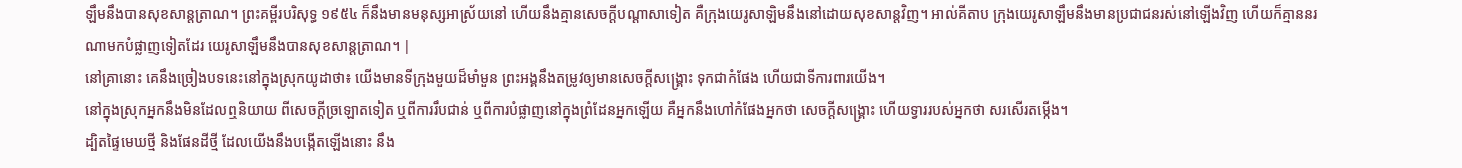ឡឹមនឹងបានសុខសាន្តត្រាណ។ ព្រះគម្ពីរបរិសុទ្ធ ១៩៥៤ ក៏នឹងមានមនុស្សអាស្រ័យនៅ ហើយនឹងគ្មានសេចក្ដីបណ្តាសាទៀត គឺក្រុងយេរូសាឡិមនឹងនៅដោយសុខសាន្តវិញ។ អាល់គីតាប ក្រុងយេរូសាឡឹមនឹងមានប្រជាជនរស់នៅឡើងវិញ ហើយក៏គ្មាននរណាមកបំផ្លាញទៀតដែរ យេរូសាឡឹមនឹងបានសុខសាន្តត្រាណ។ |
នៅគ្រានោះ គេនឹងច្រៀងបទនេះនៅក្នុងស្រុកយូដាថា៖ យើងមានទីក្រុងមួយដ៏មាំមួន ព្រះអង្គនឹងតម្រូវឲ្យមានសេចក្ដីសង្គ្រោះ ទុកជាកំផែង ហើយជាទីការពារយើង។
នៅក្នុងស្រុកអ្នកនឹងមិនដែលឮនិយាយ ពីសេចក្ដីច្រឡោតទៀត ឬពីការរឹបជាន់ ឬពីការបំផ្លាញនៅក្នុងព្រំដែនអ្នកឡើយ គឺអ្នកនឹងហៅកំផែងអ្នកថា សេចក្ដីសង្គ្រោះ ហើយទ្វាររបស់អ្នកថា សរសើរតម្កើង។
ដ្បិតផ្ទៃមេឃថ្មី និងផែនដីថ្មី ដែលយើងនឹងបង្កើតឡើងនោះ នឹង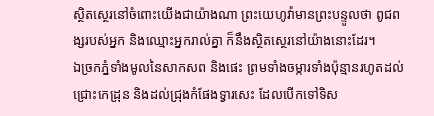ស្ថិតស្ថេរនៅចំពោះយើងជាយ៉ាងណា ព្រះយេហូវ៉ាមានព្រះបន្ទូលថា ពូជពង្សរបស់អ្នក និងឈ្មោះអ្នករាល់គ្នា ក៏នឹងស្ថិតស្ថេរនៅយ៉ាងនោះដែរ។
ឯច្រកភ្នំទាំងមូលនៃសាកសព និងផេះ ព្រមទាំងចម្ការទាំងប៉ុន្មានរហូតដល់ជ្រោះកេដ្រុន និងដល់ជ្រុងកំផែងទ្វារសេះ ដែលបើកទៅទិស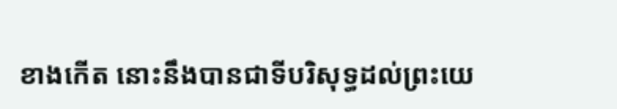ខាងកើត នោះនឹងបានជាទីបរិសុទ្ធដល់ព្រះយេ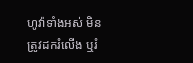ហូវ៉ាទាំងអស់ មិនត្រូវដករំលើង ឬរំ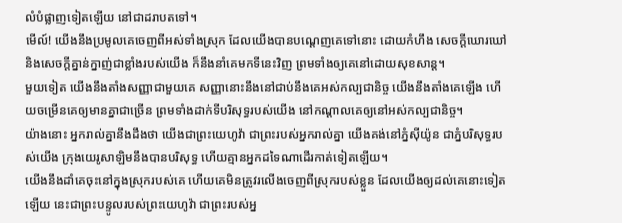លំបំផ្លាញទៀតឡើយ នៅជាដរាបតទៅ។
មើល៍! យើងនឹងប្រមូលគេចេញពីអស់ទាំងស្រុក ដែលយើងបានបណ្តេញគេទៅនោះ ដោយកំហឹង សេចក្ដីឃោរឃៅ និងសេចក្ដីគ្នាន់ក្នាញ់ជាខ្លាំងរបស់យើង ក៏នឹងនាំគេមកទីនេះវិញ ព្រមទាំងឲ្យគេនៅដោយសុខសាន្ត។
មួយទៀត យើងនឹងតាំងសញ្ញាជាមួយគេ សញ្ញានោះនឹងនៅជាប់នឹងគេអស់កល្បជានិច្ច យើងនឹងតាំងគេឡើង ហើយចម្រើនគេឲ្យមានគ្នាជាច្រើន ព្រមទាំងដាក់ទីបរិសុទ្ធរបស់យើង នៅកណ្ដាលគេឲ្យនៅអស់កល្បជានិច្ច។
យ៉ាងនោះ អ្នករាល់គ្នានឹងដឹងថា យើងជាព្រះយេហូវ៉ា ជាព្រះរបស់អ្នករាល់គ្នា យើងគង់នៅភ្នំស៊ីយ៉ូន ជាភ្នំបរិសុទ្ធរបស់យើង ក្រុងយេរូសាឡិមនឹងបានបរិសុទ្ធ ហើយគ្មានអ្នកដទៃណាដើរកាត់ទៀតឡើយ។
យើងនឹងដាំគេចុះនៅក្នុងស្រុករបស់គេ ហើយគេមិនត្រូវរលើងចេញពីស្រុករបស់ខ្លួន ដែលយើងឲ្យដល់គេនោះទៀតឡើយ នេះជាព្រះបន្ទូលរបស់ព្រះយេហូវ៉ា ជាព្រះរបស់អ្ន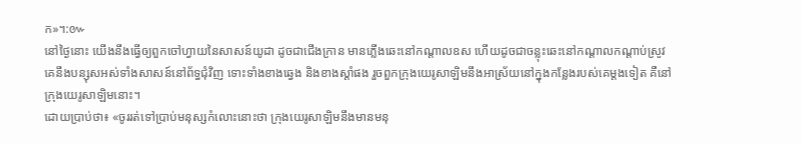ក»។:៚
នៅថ្ងៃនោះ យើងនឹងធ្វើឲ្យពួកចៅហ្វាយនៃសាសន៍យូដា ដូចជាជើងក្រាន មានភ្លើងឆេះនៅកណ្ដាលឧស ហើយដូចជាចន្លុះឆេះនៅកណ្ដាលកណ្ដាប់ស្រូវ គេនឹងបន្សុសអស់ទាំងសាសន៍នៅព័ទ្ធជុំវិញ ទោះទាំងខាងឆ្វេង និងខាងស្តាំផង រួចពួកក្រុងយេរូសាឡិមនឹងអាស្រ័យនៅក្នុងកន្លែងរបស់គេម្តងទៀត គឺនៅក្រុងយេរូសាឡិមនោះ។
ដោយប្រាប់ថា៖ «ចូររត់ទៅប្រាប់មនុស្សកំលោះនោះថា ក្រុងយេរូសាឡិមនឹងមានមនុ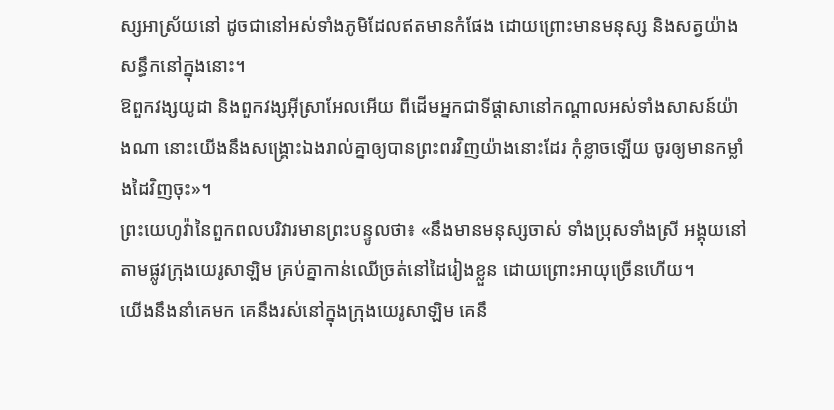ស្សអាស្រ័យនៅ ដូចជានៅអស់ទាំងភូមិដែលឥតមានកំផែង ដោយព្រោះមានមនុស្ស និងសត្វយ៉ាងសន្ធឹកនៅក្នុងនោះ។
ឱពួកវង្សយូដា និងពួកវង្សអ៊ីស្រាអែលអើយ ពីដើមអ្នកជាទីផ្ដាសានៅកណ្ដាលអស់ទាំងសាសន៍យ៉ាងណា នោះយើងនឹងសង្គ្រោះឯងរាល់គ្នាឲ្យបានព្រះពរវិញយ៉ាងនោះដែរ កុំខ្លាចឡើយ ចូរឲ្យមានកម្លាំងដៃវិញចុះ»។
ព្រះយេហូវ៉ានៃពួកពលបរិវារមានព្រះបន្ទូលថា៖ «នឹងមានមនុស្សចាស់ ទាំងប្រុសទាំងស្រី អង្គុយនៅតាមផ្លូវក្រុងយេរូសាឡិម គ្រប់គ្នាកាន់ឈើច្រត់នៅដៃរៀងខ្លួន ដោយព្រោះអាយុច្រើនហើយ។
យើងនឹងនាំគេមក គេនឹងរស់នៅក្នុងក្រុងយេរូសាឡិម គេនឹ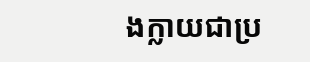ងក្លាយជាប្រ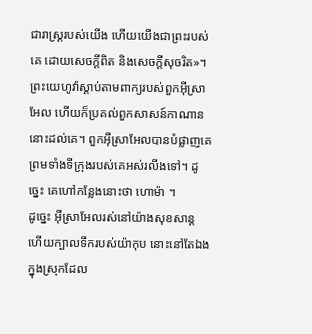ជារាស្ត្ររបស់យើង ហើយយើងជាព្រះរបស់គេ ដោយសេចក្ដីពិត និងសេចក្ដីសុចរិត»។
ព្រះយេហូវ៉ាស្តាប់តាមពាក្យរបស់ពួកអ៊ីស្រាអែល ហើយក៏ប្រគល់ពួកសាសន៍កាណាននោះដល់គេ។ ពួកអ៊ីស្រាអែលបានបំផ្លាញគេ ព្រមទាំងទីក្រុងរបស់គេអស់រលីងទៅ។ ដូច្នេះ គេហៅកន្លែងនោះថា ហោម៉ា ។
ដូច្នេះ អ៊ីស្រាអែលរស់នៅយ៉ាងសុខសាន្ត ហើយក្បាលទឹករបស់យ៉ាកុប នោះនៅតែឯង ក្នុងស្រុកដែល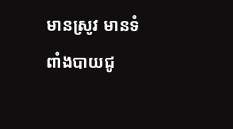មានស្រូវ មានទំពាំងបាយជូ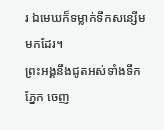រ ឯមេឃក៏ទម្លាក់ទឹកសន្សើមមកដែរ។
ព្រះអង្គនឹងជូតអស់ទាំងទឹកភ្នែក ចេញ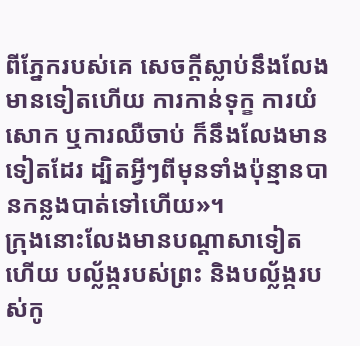ពីភ្នែករបស់គេ សេចក្ដីស្លាប់នឹងលែងមានទៀតហើយ ការកាន់ទុក្ខ ការយំសោក ឬការឈឺចាប់ ក៏នឹងលែងមានទៀតដែរ ដ្បិតអ្វីៗពីមុនទាំងប៉ុន្មានបានកន្លងបាត់ទៅហើយ»។
ក្រុងនោះលែងមានបណ្ដាសាទៀតហើយ បល្ល័ង្ករបស់ព្រះ និងបល្ល័ង្ករបស់កូ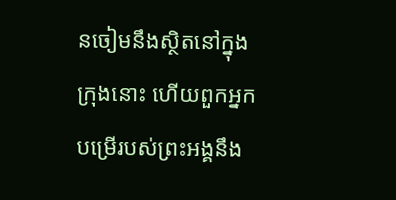នចៀមនឹងស្ថិតនៅក្នុងក្រុងនោះ ហើយពួកអ្នកបម្រើរបស់ព្រះអង្គនឹង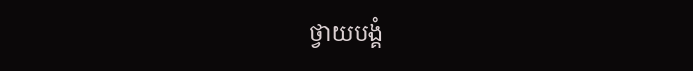ថ្វាយបង្គំ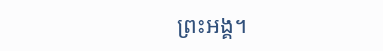ព្រះអង្គ។